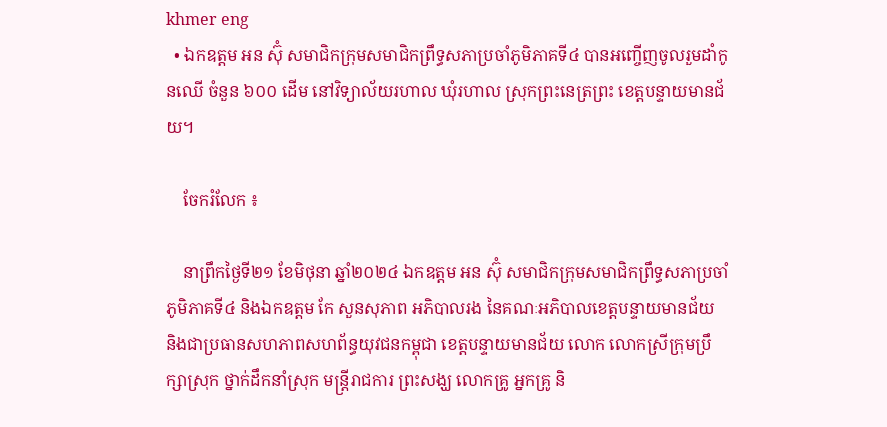khmer eng
  • ឯកឧត្តម អន ស៊ុំ សមាជិកក្រុមសមាជិកព្រឹទ្ធសភាប្រចាំភូមិភាគទី៤ បានអញ្ចើញចូលរួមដាំកូនឈើ ចំនួន ៦០០ ដើម នៅវិទ្យាល័យរហាល ឃុំរហាល ស្រុកព្រះនេត្រព្រះ ខេត្តបន្ទាយមានជ័យ។

    ចែករំលែក ៖

    នាព្រឹកថ្ងៃទី២១ ខែមិថុនា ឆ្នាំ២០២៤ ឯកឧត្តម អន ស៊ុំ សមាជិកក្រុមសមាជិកព្រឹទ្ធសភាប្រចាំភូមិភាគទី៤ និងឯកឧត្តម កែ សួនសុភាព អភិបាលរង នៃគណៈអភិបាលខេត្តបន្ទាយមានជ័យ និងជាប្រធានសហភាពសហព័ន្ធយុវជនកម្ពុជា ខេត្តបន្ទាយមានជ័យ លោក លោកស្រីក្រុមប្រឹក្សាស្រុក ថ្នាក់ដឹកនាំស្រុក មន្រ្តីរាជការ ព្រះសង្ឃ លោកគ្រូ អ្នកគ្រូ និ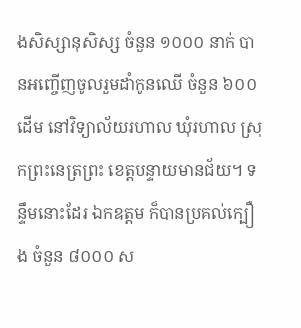ងសិស្សានុសិស្ស ចំនួន ១០០០ នាក់ បានអញ្ចើញចូលរួមដាំកូនឈើ ចំនួន ៦០០ ដើម នៅវិទ្យាល័យរហាល ឃុំរហាល ស្រុកព្រះនេត្រព្រះ ខេត្តបន្ទាយមានជ័យ។ ទន្ទឹមនោះដែរ ឯកឧត្តម ក៏បានប្រគល់ក្បឿង ចំនួន ៨០០០ ស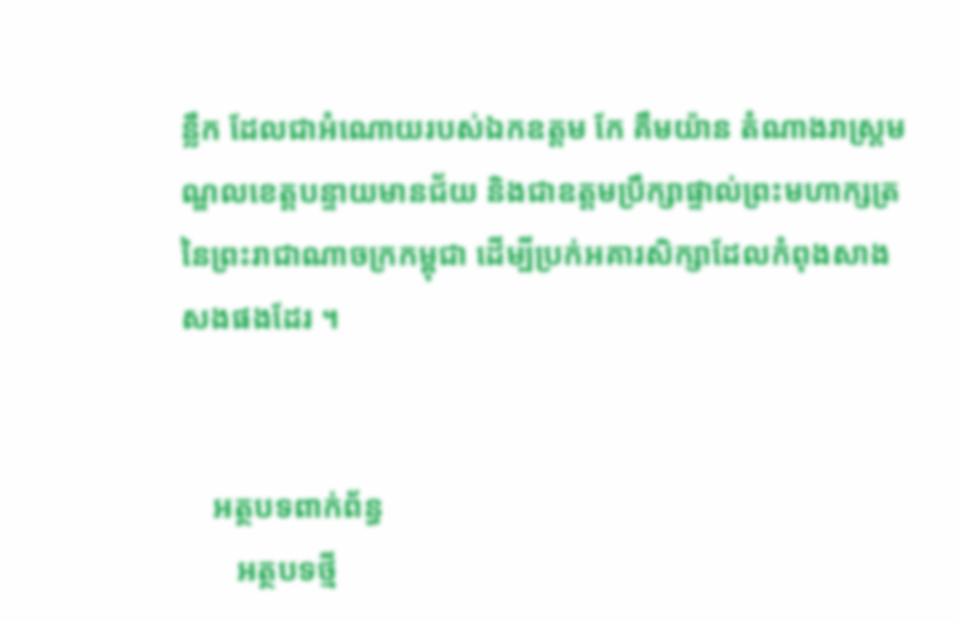ន្លឹក ដែលជាអំណោយរបស់ឯកឧត្តម កែ គឹមយ៉ាន តំណាងរាស្រ្តមណ្ឌលខេត្តបន្ទាយមានជ័យ និងជាឧត្តមប្រឹក្សាផ្ទាល់ព្រះមហាក្សត្រ នៃព្រះរាជាណាចក្រកម្ពុជា ដើម្បីប្រក់អគារសិក្សាដែលកំពុងសាងសងផងដែរ ។


    អត្ថបទពាក់ព័ន្ធ
       អត្ថបទថ្មី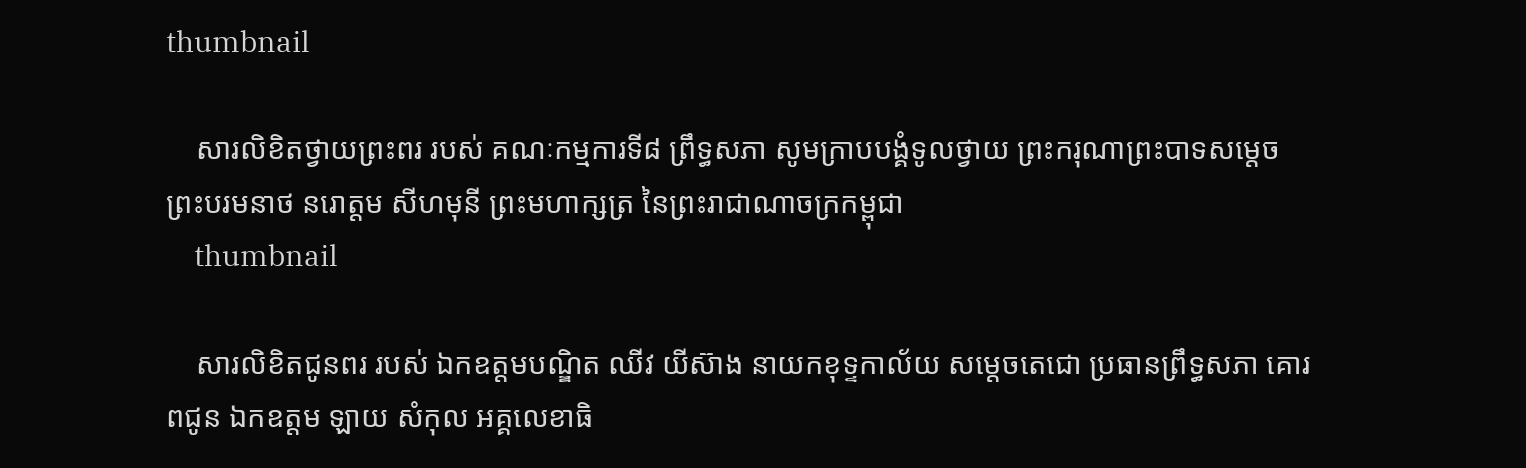thumbnail

    សារលិខិតថ្វាយព្រះពរ របស់ គណៈកម្មការទី៨ ព្រឹទ្ធសភា សូមក្រាបបង្គំទូលថ្វាយ ព្រះករុណាព្រះបាទសម្តេចព្រះបរមនាថ នរោត្តម សីហមុនី ព្រះមហាក្សត្រ នៃព្រះរាជាណាចក្រកម្ពុជា
    thumbnail

    សារលិខិតជូនពរ របស់ ឯកឧត្តមបណ្ឌិត ឈីវ យីស៊ាង នាយកខុទ្ទកាល័យ សម្តេចតេជោ ប្រធានព្រឹទ្ធសភា គោរពជូន ឯកឧត្តម ឡាយ សំកុល អគ្គលេខាធិ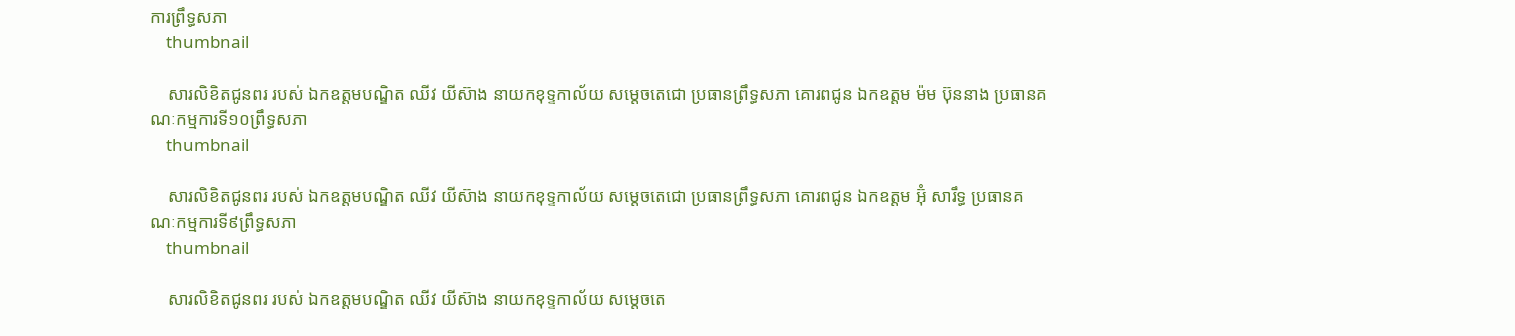ការព្រឹទ្ធសភា
    thumbnail

    សារលិខិតជូនពរ របស់ ឯកឧត្តមបណ្ឌិត ឈីវ យីស៊ាង នាយកខុទ្ទកាល័យ សម្តេចតេជោ ប្រធានព្រឹទ្ធសភា គោរពជូន ឯកឧត្តម ម៉ម ប៊ុននាង ប្រធានគណៈកម្មការទី១០ព្រឹទ្ធសភា
    thumbnail

    សារលិខិតជូនពរ របស់ ឯកឧត្តមបណ្ឌិត ឈីវ យីស៊ាង នាយកខុទ្ទកាល័យ សម្តេចតេជោ ប្រធានព្រឹទ្ធសភា គោរពជូន ឯកឧត្តម អ៊ុំ សារឹទ្ធ ប្រធានគណៈកម្មការទី៩ព្រឹទ្ធសភា
    thumbnail

    សារលិខិតជូនពរ របស់ ឯកឧត្តមបណ្ឌិត ឈីវ យីស៊ាង នាយកខុទ្ទកាល័យ សម្តេចតេ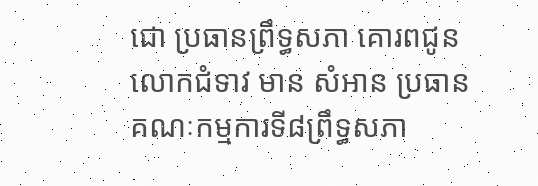ជោ ប្រធានព្រឹទ្ធសភា គោរពជូន លោកជំទាវ មាន សំអាន ប្រធានគណៈកម្មការទី៨ព្រឹទ្ធសភា